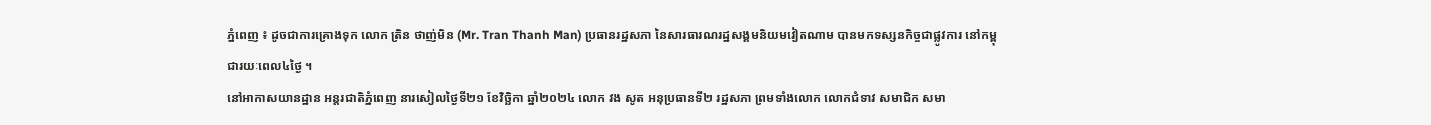ភ្នំពេញ ៖ ដូចជាការគ្រោងទុក លោក ត្រិន ថាញ់មិន (Mr. Tran Thanh Man) ប្រធានរដ្ឋសភា នៃសារធារណរដ្ឋសង្គមនិយមវៀតណាម បានមកទស្សនកិច្ចជាផ្លូវការ នៅកម្ពុជារយៈពេល៤ថ្ងៃ ។
នៅអាកាសយានដ្ឋាន អន្តរជាតិភ្នំពេញ នារសៀលថ្ងៃទី២១ ខែវិច្ឆិកា ឆ្នាំ២០២៤ លោក វង សូត អនុប្រធានទី២ រដ្ឋសភា ព្រមទាំងលោក លោកជំទាវ សមាជិក សមា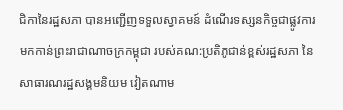ជិកានៃរដ្ឋសភា បានអញ្ជើញទទួលស្វាគមន៍ ដំណើរទស្សនកិច្ចជាផ្លូវការ មកកាន់ព្រះរាជាណាចក្រកម្ពុជា របស់គណ:ប្រតិភូជាន់ខ្ពស់រដ្ឋសភា នៃសាធារណរដ្ឋសង្គមនិយម វៀតណាម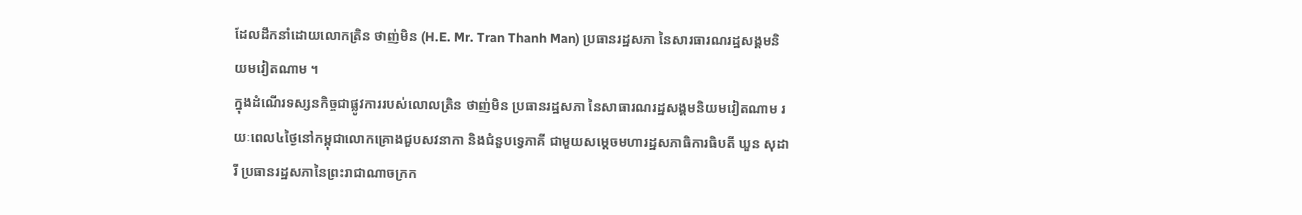ដែលដឹកនាំដោយលោកត្រិន ថាញ់មិន (H.E. Mr. Tran Thanh Man) ប្រធានរដ្ឋសភា នៃសារធារណរដ្ឋសង្គមនិយមវៀតណាម ។
ក្នុងដំណើរទស្សនកិច្ចជាផ្លូវការរបស់លោលត្រិន ថាញ់មិន ប្រធានរដ្ឋសភា នៃសាធារណរដ្ឋសង្គមនិយមវៀតណាម រយៈពេល៤ថ្ងៃនៅកម្ពុជាលោកគ្រោងជួបសវនាកា និងជំនួបទ្វេភាគី ជាមួយសម្តេចមហារដ្ឋសភាធិការធិបតី ឃួន សុដារី ប្រធានរដ្ឋសភានៃព្រះរាជាណាចក្រក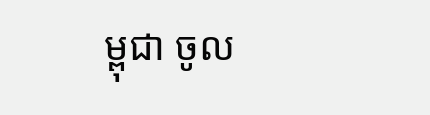ម្ពុជា ចូល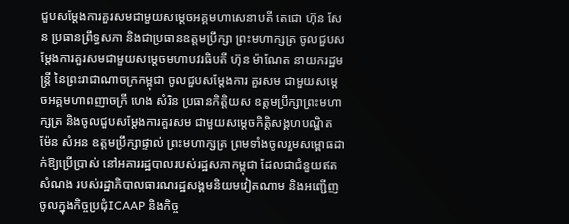ជួបសម្តែងការគួរសមជាមួយសម្តេចអគ្គមហាសេនាបតី តេជោ ហ៊ុន សែន ប្រធានព្រឹទ្ធសភា និងជាប្រធានឧត្តមប្រឹក្សា ព្រះមហាក្សត្រ ចូលជួបសម្តែងការគួរសមជាមួយសម្តេចមហាបវរធិបតី ហ៊ុន ម៉ាណែត នាយករដ្ឋមន្ត្រី នៃព្រះរាជាណាចក្រកម្ពុជា ចូលជួបសម្តែងការ គួរសម ជាមួយសម្តេចអគ្គមហាពញាចក្រី ហេង សំរិន ប្រធានកិត្តិយស ឧត្តមប្រឹក្សាព្រះមហាក្សត្រ និងចូលជួបសម្តែងការគួរសម ជាមួយសម្តេចកិត្តិសង្គហបណ្ឌិត ម៉ែន សំអន ឧត្តមប្រឹក្សាផ្ទាល់ ព្រះមហាក្សត្រ ព្រមទាំងចូលរួមសម្ពោធដាក់ឱ្យប្រើប្រាស់ នៅអគាររដ្ឋបាលរបស់រដ្ឋសភាកម្ពុជា ដែលជាជំនួយឥតសំណង របស់រដ្ឋាភិបាលធារណរដ្ឋសង្គមនិយមវៀតណាម និងអញ្ជើញចូលក្នុងកិច្ចប្រជុំICAAP និងកិច្ច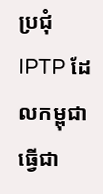ប្រជុំIPTP ដែលកម្ពុជាធ្វើជា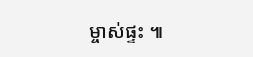ម្ចាស់ផ្ទះ ៕